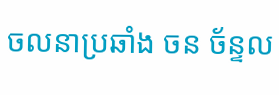ចលនាប្រឆាំង ចន ច័ន្ទល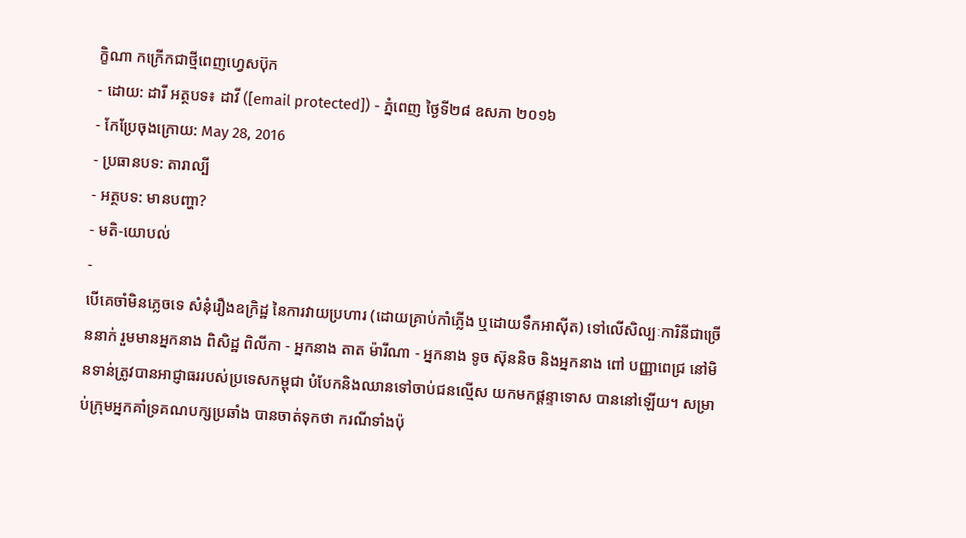ក្ខិណា កក្រើកជាថ្មីពេញហ្វេសប៊ុក
- ដោយ: ដារី អត្ថបទ៖ ដាវី ([email protected]) - ភ្នំពេញ ថ្ងៃទី២៨ ឧសភា ២០១៦
- កែប្រែចុងក្រោយ: May 28, 2016
- ប្រធានបទ: តារាល្បី
- អត្ថបទ: មានបញ្ហា?
- មតិ-យោបល់
-
បើគេចាំមិនភ្លេចទេ សំនុំរឿងឧក្រិដ្ឋ នៃការវាយប្រហារ (ដោយគ្រាប់កាំភ្លើង ឬដោយទឹកអាស៊ីត) ទៅលើសិល្បៈការិនីជាច្រើននាក់ រួមមានអ្នកនាង ពិសិដ្ឋ ពិលីកា - អ្នកនាង តាត ម៉ារីណា - អ្នកនាង ទូច ស៊ុននិច និងអ្នកនាង ពៅ បញ្ញាពេជ្រ នៅមិនទាន់ត្រូវបានអាជ្ញាធររបស់ប្រទេសកម្ពុជា បំបែកនិងឈានទៅចាប់ជនល្មើស យកមកផ្ដន្ទាទោស បាននៅឡើយ។ សម្រាប់ក្រុមអ្នកគាំទ្រគណបក្សប្រឆាំង បានចាត់ទុកថា ករណីទាំងប៉ុ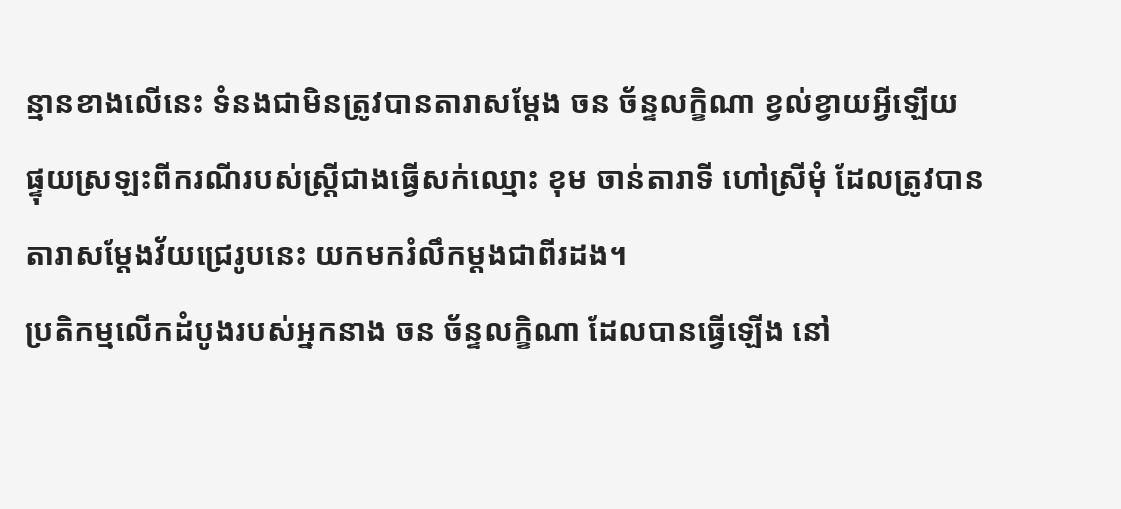ន្មានខាងលើនេះ ទំនងជាមិនត្រូវបានតារាសម្ដែង ចន ច័ន្ទលក្ខិណា ខ្វល់ខ្វាយអ្វីឡើយ ផ្ទុយស្រឡះពីករណីរបស់ស្ត្រីជាងធ្វើសក់ឈ្មោះ ខុម ចាន់តារាទី ហៅស្រីមុំ ដែលត្រូវបានតារាសម្ដែងវ័យជ្រេរូបនេះ យកមករំលឹកម្ដងជាពីរដង។
ប្រតិកម្មលើកដំបូងរបស់អ្នកនាង ចន ច័ន្ទលក្ខិណា ដែលបានធ្វើឡើង នៅ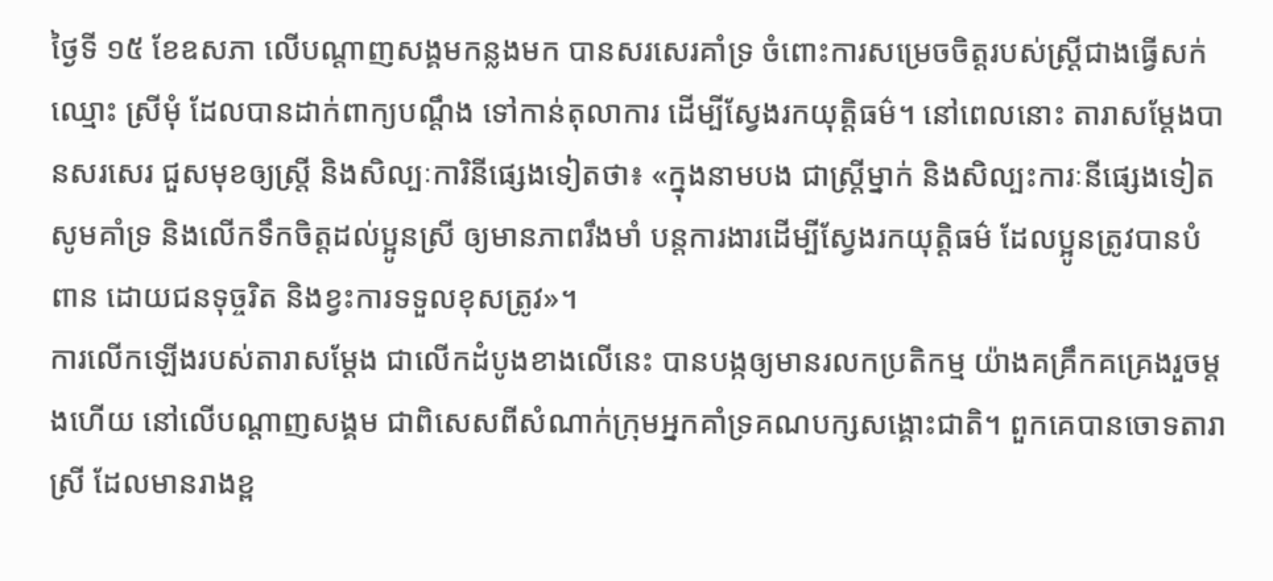ថ្ងៃទី ១៥ ខែឧសភា លើបណ្ដាញសង្គមកន្លងមក បានសរសេរគាំទ្រ ចំពោះការសម្រេចចិត្តរបស់ស្ត្រីជាងធ្វើសក់ឈ្មោះ ស្រីមុំ ដែលបានដាក់ពាក្យបណ្តឹង ទៅកាន់តុលាការ ដើម្បីស្វែងរកយុត្តិធម៌។ នៅពេលនោះ តារាសម្ដែងបានសរសេរ ជួសមុខឲ្យស្ត្រី និងសិល្បៈការិនីផ្សេងទៀតថា៖ «ក្នុងនាមបង ជាស្ត្រីម្នាក់ និងសិល្បះការៈនីផ្សេងទៀតសូមគាំទ្រ និងលើកទឹកចិត្តដល់ប្អូនស្រី ឲ្យមានភាពរឹងមាំ បន្តការងារដើម្បីស្វែងរកយុត្តិធម៌ ដែលប្អូនត្រូវបានបំពាន ដោយជនទុច្ចរិត និងខ្វះការទទួលខុសត្រូវ»។
ការលើកឡើងរបស់តារាសម្ដែង ជាលើកដំបូងខាងលើនេះ បានបង្កឲ្យមានរលកប្រតិកម្ម យ៉ាងគគ្រឹកគគ្រេងរួចម្ដងហើយ នៅលើបណ្ដាញសង្គម ជាពិសេសពីសំណាក់ក្រុមអ្នកគាំទ្រគណបក្សសង្គោះជាតិ។ ពួកគេបានចោទតារាស្រី ដែលមានរាងខ្ព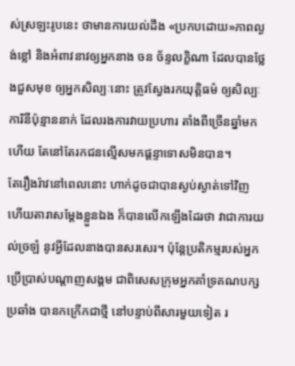ស់ស្រឡះរូបនេះ ថាមានការយល់ដឹង «ប្រកបដោយ»ភាពល្ងង់ខ្លៅ និងអំពាវនាវឲ្យអ្នកនាង ចន ច័ន្ទលក្ខិណា ដែលបានថ្លែងជួសមុខ ឲ្យអ្នកសិល្បៈនោះ ត្រូវស្វែងរកយុត្តិធម៌ ឲ្យសិល្បៈការិនីប៉ុន្មាននាក់ ដែលរងការវាយប្រហារ តាំងពីច្រើនឆ្នាំមកហើយ តែនៅតែរកជនល្មើសមកផ្ដន្ទាទោសមិនបាន។
តែរឿងរ៉ាវនៅពេលនោះ ហាក់ដូចជាបានស្ងប់ស្ងាត់ទៅវិញ ហើយតារាសម្ដែងខ្លួនឯង ក៏បានលើកឡើងដែរថា វាជាការយល់ច្រឡំ នូវអ្វីដែលនាងបានសរសេរ។ ប៉ុន្តែប្រតិកម្មរបស់អ្នកប្រើប្រាស់បណ្ដាញសង្គម ជាពិសេសក្រុមអ្នកគាំទ្រគណបក្សប្រឆាំង បានកក្រើកជាថ្មី នៅបន្ទាប់ពីសារមួយទៀត រ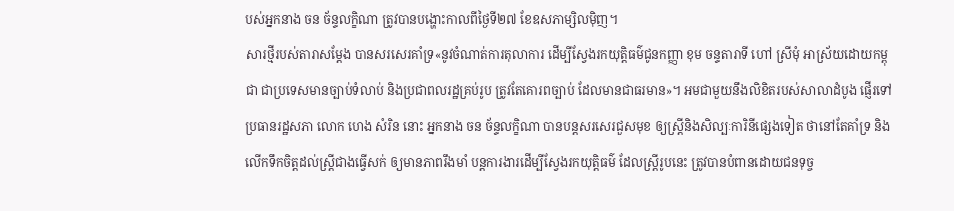បស់អ្នកនាង ចន ច័ន្ទលក្ខិណា ត្រូវបានបង្ហោះកាលពីថ្ងៃទី២៧ ខែឧសភាម្សិលម៉ិញ។
សារថ្មីរបស់តារាសម្ដែង បានសរសេរគាំទ្រ«នូវចំណាត់ការតុលាការ ដើម្បីស្វែងរកយុត្តិធម៌ជូនកញ្ញា ខុម ចន្ទតារាទី ហៅ ស្រីមុំ អាស្រ័យដោយកម្ពុជា ជាប្រទេសមានច្បាប់ទំលាប់ និងប្រជាពលរដ្ឋគ្រប់រូប ត្រូវតែគោរពច្បាប់ ដែលមានជាធរមាន»។ អមជាមួយនឹងលិខិតរបស់សាលាដំបូង ផ្ញើរទៅប្រធានរដ្ឋសភា លោក ហេង សំរិន នោះ អ្នកនាង ចន ច័ន្ទលក្ខិណា បានបន្តសរសេរជួសមុខ ឲ្យស្ត្រីនិងសិល្បៈការិនីផ្សេងទៀត ថានៅតែគាំទ្រ និងលើកទឹកចិត្តដល់ស្ត្រីជាងធ្វើសក់ ឲ្យមានភាពរឹងមាំ បន្តការងារដើម្បីស្វែងរកយុត្តិធម៌ ដែលស្ត្រីរូបនេះ ត្រូវបានបំពានដោយជនទុច្ច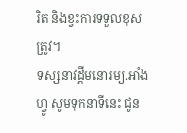រិត និងខ្វះការទទួលខុសត្រូវ។
ទស្សនាវដ្ដីមនោរម្យ.អាំងហ្វូ សូមទុកនាទីនេះ ជូន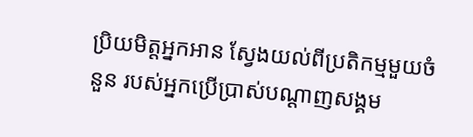ប្រិយមិត្តអ្នកអាន ស្វែងយល់ពីប្រតិកម្មមួយចំនួន របស់អ្នកប្រើប្រាស់បណ្ដាញសង្គម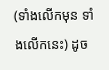(ទាំងលើកមុន ទាំងលើកនេះ) ដូច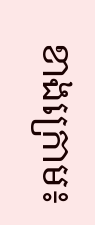ខាងក្រោម៖